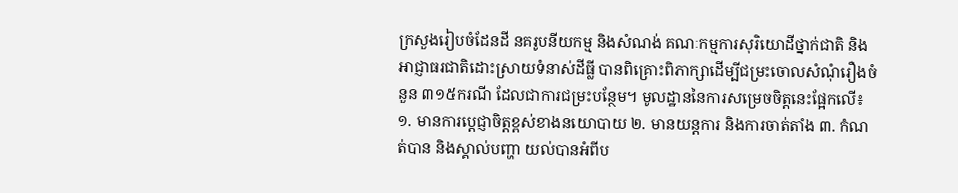ក្រសួងរៀបចំដែនដី នគរូបនីយកម្ម និងសំណង់ គណៈកម្មការសុរិយោដីថ្នាក់ជាតិ និងអាជ្ញាធរជាតិដោះស្រាយទំនាស់ដីធ្លី បានពិគ្រោះពិភាក្សាដើម្បីជម្រះចោលសំណុំរឿងចំនួន ៣១៥ករណី ដែលជាការជម្រះបន្ថែម។ មូលដ្ឋាននៃការសម្រេចចិត្តនេះផ្អែកលើ៖
១. មានការប្តេជ្ញាចិត្តខ្ពស់ខាងនយោបាយ ២. មានយន្តការ និងការចាត់តាំង ៣. កំណត់បាន និងស្គាល់បញ្ហា យល់បានអំពីប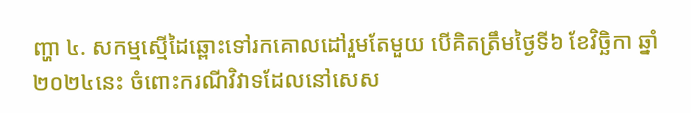ញ្ហា ៤. សកម្មស្មើដៃឆ្ពោះទៅរកគោលដៅរួមតែមួយ បើគិតត្រឹមថ្ងៃទី៦ ខែវិច្ឆិកា ឆ្នាំ២០២៤នេះ ចំពោះករណីវិវាទដែលនៅសេស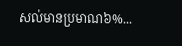សល់មានប្រមាណ៦%...